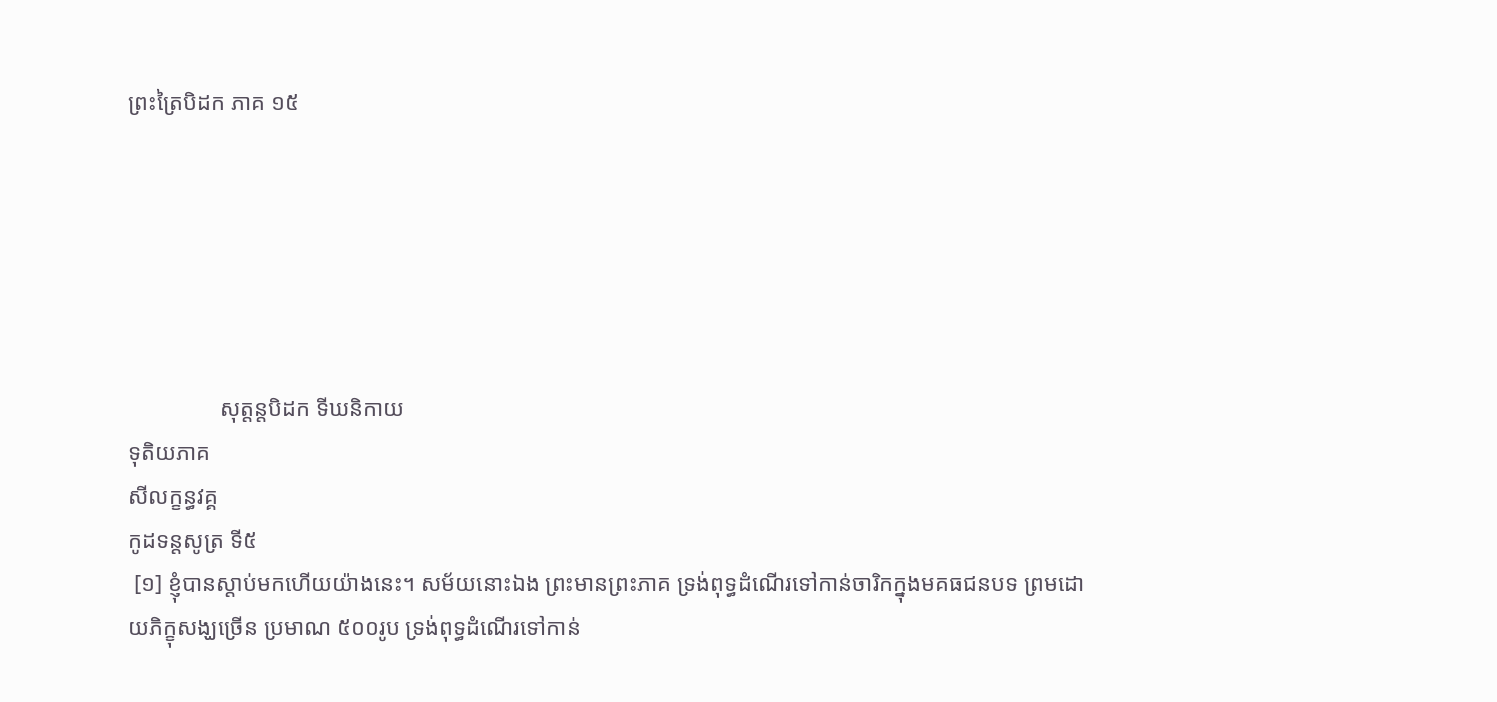ព្រះត្រៃបិដក ភាគ ១៥






                សុត្តន្តបិដក ទីឃនិកាយ
ទុតិយភាគ
សីលក្ខន្ធវគ្គ
កូដទន្តសូត្រ ទី៥
 [១] ខ្ញុំបានស្តាប់មកហើយយ៉ាងនេះ។ សម័យនោះឯង ព្រះមានព្រះភាគ ទ្រង់ពុទ្ធដំណើរទៅកាន់ចារិកក្នុងមគធជនបទ ព្រមដោយភិក្ខុសង្ឃច្រើន ប្រមាណ ៥០០រូប ទ្រង់ពុទ្ធដំណើរទៅកាន់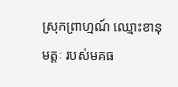ស្រុកព្រាហ្មណ៍ ឈ្មោះខានុមត្តៈ របស់មគធ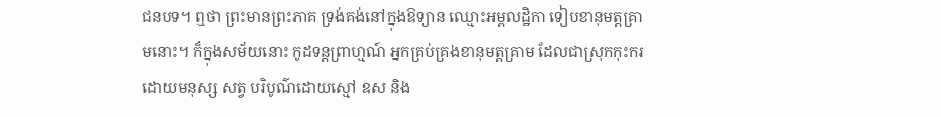ជនបទ។ ឮថា ព្រះមានព្រះភាគ ទ្រង់គង់នៅក្នុងឱទ្យាន ឈ្មោះអម្ពលដ្ឋិកា ទៀបខានុមត្តគ្រាមនោះ។ ក៏ក្នុងសម័យនោះ កូដទន្តព្រាហ្មណ៍ អ្នកគ្រប់គ្រងខានុមត្តគ្រាម ដែលជាស្រុកកុះករដោយមនុស្ស សត្វ បរិបូណ៌ដោយស្មៅ ឧស និង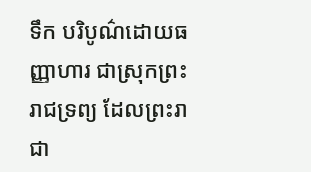ទឹក បរិបូណ៌ដោយធញ្ញាហារ ជាស្រុកព្រះរាជទ្រព្យ ដែលព្រះរាជា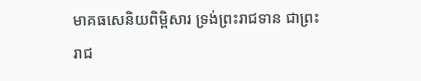មាគធសេនិយពិម្ពិសារ ទ្រង់ព្រះរាជទាន ជាព្រះរាជ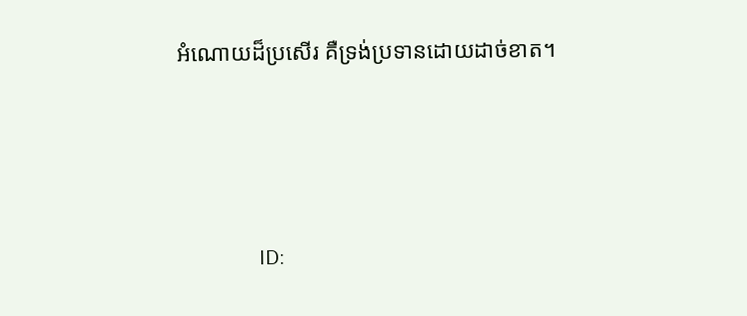អំណោយដ៏ប្រសើរ គឺទ្រង់ប្រទានដោយដាច់ខាត។






                ID: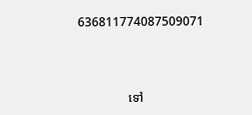636811774087509071



                ទៅ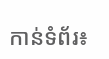កាន់ទំព័រ៖